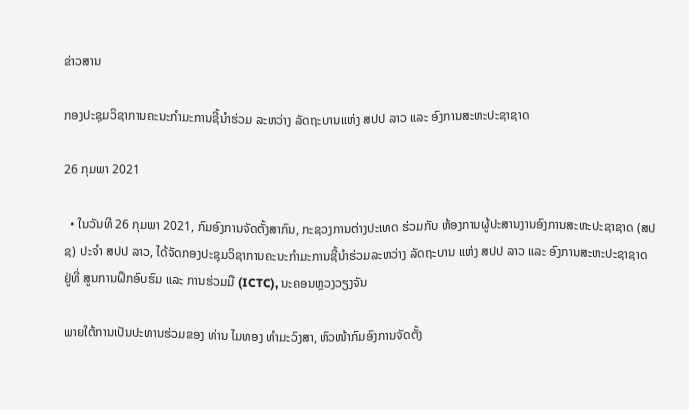ຂ່າວສານ

ກອງປະຊຸມວິຊາການຄະນະກໍາມະການຊີ້ນໍາຮ່ວມ ລະຫວ່າງ ລັດຖະບານແຫ່ງ ສປປ ລາວ ແລະ ອົງການສະຫະປະຊາຊາດ

26 ກຸມພາ 2021

  • ໃນວັນທີ 26 ກຸມພາ 2021, ກົມອົງການຈັດຕັ້ງສາກົນ, ກະຊວງການຕ່າງປະເທດ ຮ່ວມກັບ ຫ້ອງການຜູ້ປະສານງານອົງການສະຫະປະຊາຊາດ (ສປຊ) ປະຈຳ ສປປ ລາວ, ໄດ້ຈັດກອງປະຊຸມວິຊາການຄະນະກໍາມະການຊີ້ນຳຮ່ວມລະຫວ່າງ ລັດຖະບານ ແຫ່ງ ສປປ ລາວ ແລະ ອົງການສະຫະປະຊາຊາດ ຢູ່ທີ່ ສູນການຝຶກອົບຮົມ ແລະ ການຮ່ວມມື (ICTC), ນະຄອນຫຼວງວຽງຈັນ

ພາຍໃຕ້ການເປັນປະທານຮ່ວມຂອງ ທ່ານ ໄມທອງ ທໍາມະວົງສາ, ຫົວໜ້າກົມອົງການຈັດຕັ້ງ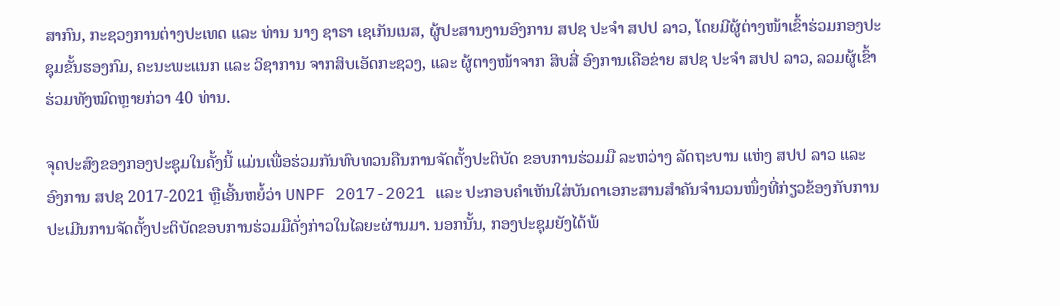ສາກົນ, ກະຊວງການຕ່າງປະເທດ ແລະ ທ່ານ ນາງ ຊາຣາ ເຊເກັນເນສ, ຜູ້ປະສານງານອົງການ ສປຊ ປະຈໍາ ສປປ ລາວ, ໂດຍມີຜູ້ຕ່າງໜ້າເຂົ້າຮ່ວມກອງປະຊຸມຂັ້ນຮອງກົມ, ຄະນະພະແນກ ແລະ ວິຊາການ ຈາກສິບເອັດກະຊວງ, ແລະ ຜູ້ຕາງໜ້າຈາກ ສິບສີ່ ອົງການເຄືອຂ່າຍ ສປຊ ປະຈໍາ ສປປ ລາວ, ລວມຜູ້ເຂົ້າຮ່ວມທັງໝົດຫຼາຍກ່ວາ 40 ທ່ານ.

ຈຸດປະສົງຂອງກອງປະຊຸມໃນຄັ້ງນີ້ ແມ່ນເພື່ອຮ່ວມກັນທົບທວນຄືນການຈັດຕັ້ງປະຕິບັດ ຂອບການຮ່ວມມື ລະຫວ່າງ ລັດຖະບານ ແຫ່ງ ສປປ ລາວ ແລະ ອົງການ ສປຊ 2017-2021 ຫຼືເອີ້ນຫຍໍ້ວ່າ UNPF 2017-2021 ແລະ ປະກອບຄຳເຫັນໃສ່ບັນດາເອກະສານສຳຄັນຈຳນວນໜຶ່ງທີ່ກ່ຽວຂ້ອງກັບການປະເມີນການຈັດຕັ້ງປະຕິບັດຂອບການຮ່ວມມືດັ່ງກ່າວໃນໄລຍະຜ່ານມາ. ນອກນັ້ນ, ກອງປະຊຸມຍັງໄດ້ພ້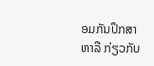ອມກັນປຶກສາຫາລື ກ່ຽວກັບ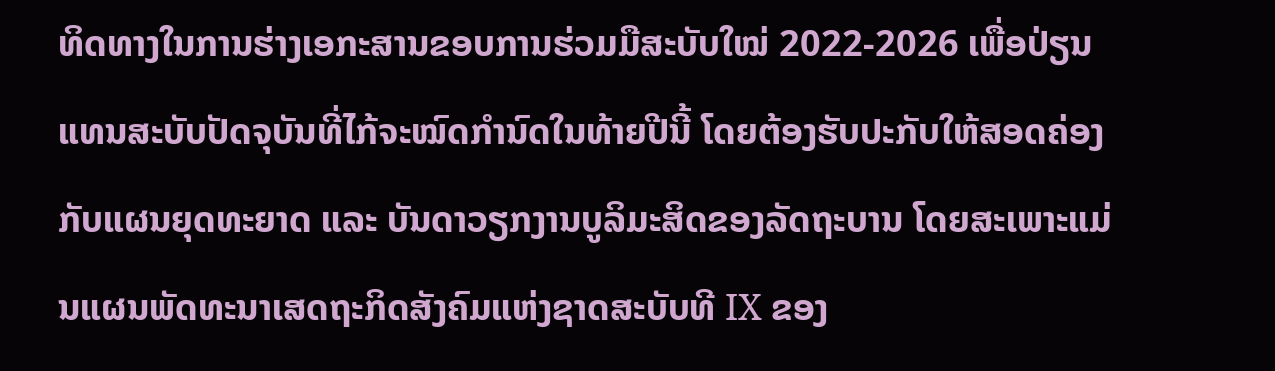ທິດທາງໃນການຮ່າງເອກະສານຂອບການຮ່ວມມືສະບັບໃໝ່ 2022-2026 ເພື່ອປ່ຽນແທນສະບັບປັດຈຸບັນທີ່ໄກ້ຈະໝົດກຳນົດໃນທ້າຍປີນີ້ ໂດຍຕ້ອງຮັບປະກັບໃຫ້ສອດຄ່ອງກັບແຜນຍຸດທະຍາດ ແລະ ບັນດາວຽກງານບູລິມະສິດຂອງລັດຖະບານ ໂດຍສະເພາະແມ່ນແຜນພັດທະນາເສດຖະກິດສັງຄົມແຫ່ງຊາດສະບັບທີ IX ຂອງ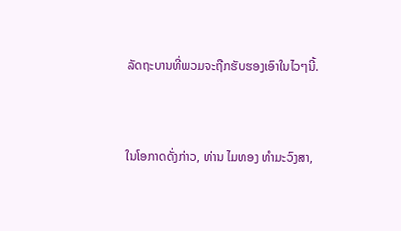ລັດຖະບານທີ່ພວມຈະຖືກຮັບຮອງເອົາໃນໄວໆນີ້.



ໃນໂອກາດດັ່ງກ່າວ, ທ່ານ ໄມທອງ ທໍາມະວົງສາ,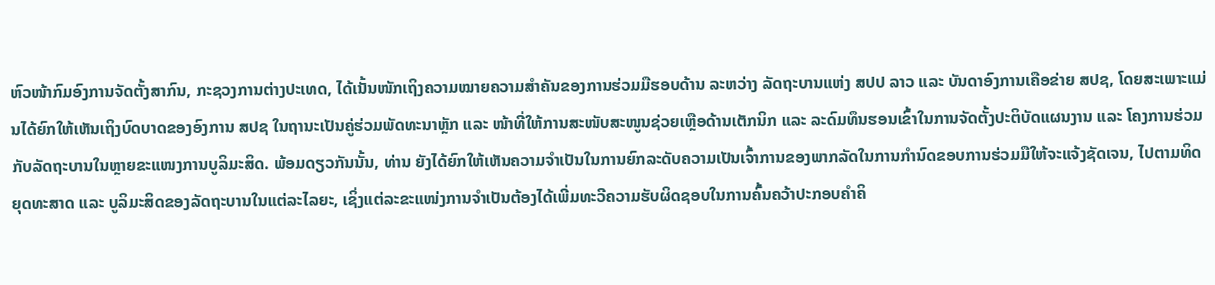ຫົວໜ້າກົມອົງການຈັດຕັ້ງສາກົນ, ກະຊວງການຕ່າງປະເທດ, ໄດ້ເນັ້ນໜັກເຖິງຄວາມໝາຍຄວາມສໍາຄັນຂອງການຮ່ວມມືຮອບດ້ານ ລະຫວ່າງ ລັດຖະບານແຫ່ງ ສປປ ລາວ ແລະ ບັນດາອົງການເຄືອຂ່າຍ ສປຊ, ໂດຍສະເພາະແມ່ນໄດ້ຍົກໃຫ້ເຫັນເຖິງບົດບາດຂອງອົງການ ສປຊ ໃນຖານະເປັນຄູ່ຮ່ວມພັດທະນາຫຼັກ ແລະ ໜ້າທີ່ໃຫ້ການສະໜັບສະໜູນຊ່ວຍເຫຼືອດ້ານເຕັກນິກ ແລະ ລະດົມທຶນຮອນເຂົ້າໃນການຈັດຕັ້ງປະຕິບັດແຜນງານ ແລະ ໂຄງການຮ່ວມກັບລັດຖະບານໃນຫຼາຍຂະແໜງການບູລິມະສິດ. ພ້ອມດຽວກັນນັ້ນ, ທ່ານ ຍັງໄດ້ຍົກໃຫ້ເຫັນຄວາມຈຳເປັນໃນການຍົກລະດັບຄວາມເປັນເຈົ້າການຂອງພາກລັດໃນການກໍານົດຂອບການຮ່ວມມືໃຫ້ຈະແຈ້ງຊັດເຈນ, ໄປຕາມທິດຍຸດທະສາດ ແລະ ບູລິມະສິດຂອງລັດຖະບານໃນແຕ່ລະໄລຍະ, ເຊິ່ງແຕ່ລະຂະແໜ່ງການຈໍາເປັນຕ້ອງໄດ້ເພີ່ມທະວີຄວາມຮັບຜິດຊອບໃນການຄົ້ນຄວ້າປະກອບຄຳຄິ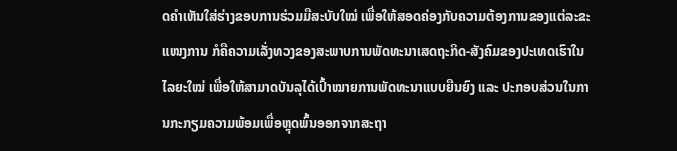ດຄຳເຫັນໃສ່ຮ່າງຂອບການຮ່ວມມືສະບັບໃໝ່ ເພື່ອໃຫ້ສອດຄ່ອງກັບຄວາມຕ້ອງການຂອງແຕ່ລະຂະແໜງການ ກໍຄືຄວາມເລັ່ງທວງຂອງສະພາບການພັດທະນາເສດຖະກິດ-ສັງຄົມຂອງປະເທດເຮົາໃນໄລຍະໃໝ່ ເພື່ອໃຫ້ສາມາດບັນລຸໄດ້ເປົ້າໝາຍການພັດທະນາແບບຍືນຍົງ ແລະ ປະກອບສ່ວນໃນການກະກຽມຄວາມພ້ອມເພື່ອຫຼຸດພົ້ນອອກຈາກສະຖາ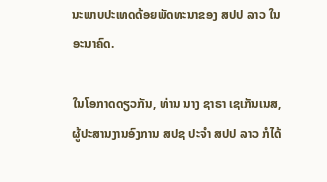ນະພາບປະເທດດ້ອຍພັດທະນາຂອງ ສປປ ລາວ ໃນອະນາຄົດ.

ໃນໂອກາດດຽວກັນ, ທ່ານ ນາງ ຊາຣາ ເຊເກັນເນສ, ຜູ້ປະສານງານອົງການ ສປຊ ປະຈໍາ ສປປ ລາວ ກໍໄດ້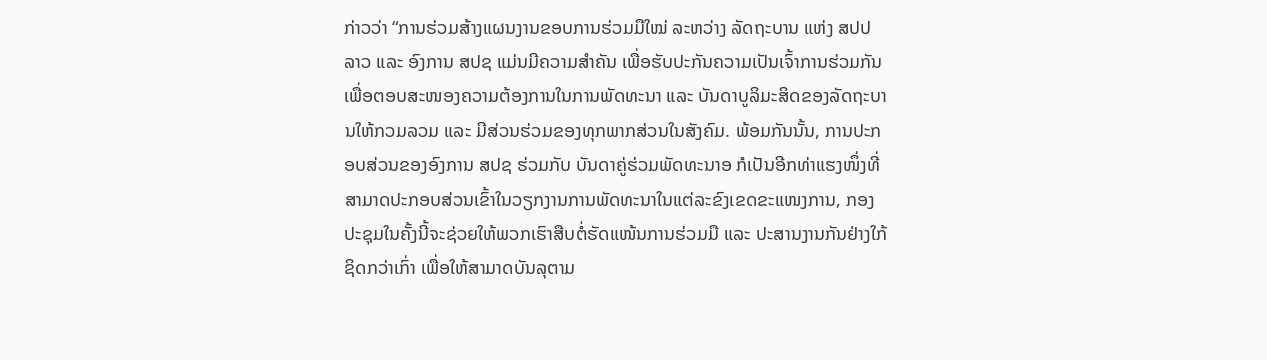ກ່າວວ່າ “ການຮ່ວມສ້າງແຜນງານຂອບການຮ່ວມມືໃໝ່ ລະຫວ່າງ ລັດຖະບານ ແຫ່ງ ສປປ ລາວ ແລະ ອົງການ ສປຊ ແມ່ນມີຄວາມສໍາຄັນ ເພື່ອຮັບປະກັນຄວາມເປັນເຈົ້າການຮ່ວມກັນເພື່ອຕອບສະໜອງຄວາມຕ້ອງການໃນການພັດທະນາ ແລະ ບັນດາບູລິມະສິດຂອງລັດຖະບານໃຫ້ກວມລວມ ແລະ ມີສ່ວນຮ່ວມຂອງທຸກພາກສ່ວນໃນສັງຄົມ. ພ້ອມກັນນັ້ນ, ການປະກອບສ່ວນຂອງອົງການ ສປຊ ຮ່ວມກັບ ບັນດາຄູ່ຮ່ວມພັດທະນາອ ກໍເປັນອີກທ່າແຮງໜຶ່ງທີ່ສາມາດປະກອບສ່ວນເຂົ້າໃນວຽກງານການພັດທະນາໃນແຕ່ລະຂົງເຂດຂະແໜງການ, ກອງປະຊຸມໃນຄັ້ງນີ້ຈະຊ່ວຍໃຫ້ພວກເຮົາສືບຕໍ່ຮັດແໜ້ນການຮ່ວມມື ແລະ ປະສານງານກັນຢ່າງໃກ້ຊິດກວ່າເກົ່າ ເພື່ອໃຫ້ສາມາດບັນລຸຕາມ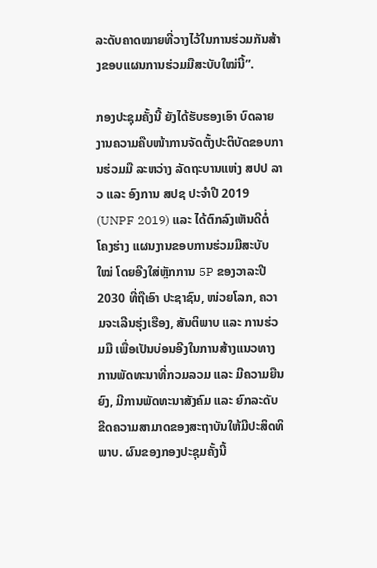ລະດັບຄາດໝາຍທີ່ວາງໄວ້ໃນການຮ່ວມກັນສ້າງຂອບແຜນການຮ່ວມມືສະບັບໃໝ່ນີ້”.

ກອງປະຊຸມຄັ້ງນີ້ ຍັງໄດ້ຮັບຮອງເອົາ ບົດລາຍງານຄວາມຄືບໜ້າການຈັດຕັ້ງປະຕິບັດຂອບການຮ່ວມມື ລະຫວ່າງ ລັດຖະບານແຫ່ງ ສປປ ລາວ ແລະ ອົງການ ສປຊ ປະຈໍາປີ 2019 (UNPF 2019) ແລະ ໄດ້ຕົກລົງເຫັນດີຕໍ່ ໂຄງຮ່າງ ແຜນງານຂອບການຮ່ວມມືສະບັບໃໝ່ ໂດຍອີງໃສ່ຫຼັກການ 5P ຂອງວາລະປີ 2030 ທີ່ຖືເອົາ ປະຊາຊົນ, ໜ່ວຍໂລກ, ຄວາມຈະເລີນຮຸ່ງເຮືອງ, ສັນຕິພາບ ແລະ ການຮ່ວມມື ເພື່ອເປັນບ່ອນອີງໃນການສ້າງແນວທາງການພັດທະນາທີ່ກວມລວມ ແລະ ມີຄວາມຍືນຍົງ, ມີການພັດທະນາສັງຄົມ ແລະ ຍົກລະດັບຂີດຄວາມສາມາດຂອງສະຖາບັນໃຫ້ມີປະສິດທິພາບ. ຜົນຂອງກອງປະຊຸມຄັ້ງນີ້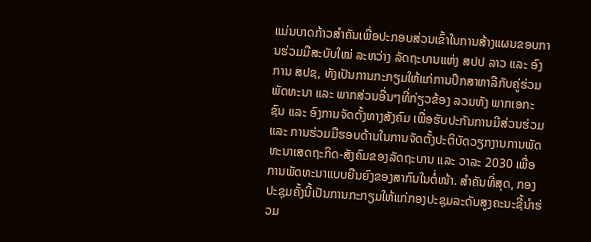ແມ່ນບາດກ້າວສຳຄັນເພື່ອປະກອບສ່ວນເຂົ້າໃນການສ້າງແຜນຂອບການຮ່ວມມືສະບັບໃໝ່ ລະຫວ່າງ ລັດຖະບານແຫ່ງ ສປປ ລາວ ແລະ ອົງການ ສປຊ, ທັງເປັນການກະກຽມໃຫ້ແກ່ການປຶກສາຫາລືກັບຄູ່ຮ່ວມພັດທະນາ ແລະ ພາກສ່ວນອື່ນໆທີ່ກ່ຽວຂ້ອງ ລວມທັງ ພາກເອກະຊົນ ແລະ ອົງການຈັດຕັ້ງທາງສັງຄົມ ເພື່ອຮັບປະກັນການມີສ່ວນຮ່ວມ ແລະ ການຮ່ວມມືຮອບດ້ານໃນການຈັດຕັ້ງປະຕິບັດວຽກງານການພັດທະນາເສດຖະກິດ-ສັງຄົມຂອງລັດຖະບານ ແລະ ວາລະ 2030 ເພື່ອການພັດທະນາແບບຍືນຍົງຂອງສາກົນໃນຕໍ່ໜ້າ. ສຳຄັນທີ່ສຸດ, ກອງປະຊຸມຄັ້ງນີ້ເປັນການກະກຽມໃຫ້ແກ່ກອງປະຊຸມລະດັບສູງຄະນະຊີ້ນຳຮ່ວມ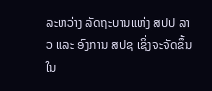ລະຫວ່າງ ລັດຖະບານແຫ່ງ ສປປ ລາວ ແລະ ອົງການ ສປຊ ເຊິ່ງຈະຈັດຂຶ້ນໃນ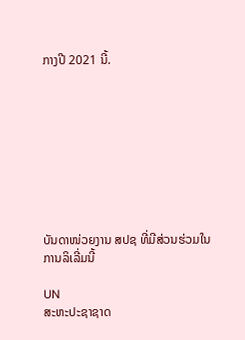ກາງປີ 2021 ນີ້.









ບັນດາໜ່ວຍງານ ສປຊ ທີ່ມີສ່ວນຮ່ວມໃນການລິເລີ່ມນີ້

UN
ສະຫະປະຊາຊາດ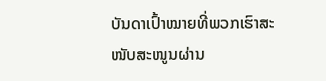ບັນດາເປົ້າໝາຍທີ່ພວກເຮົາສະໜັບສະໜູນຜ່ານ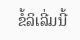ຂໍ້ລິເລີ່ມນີ້